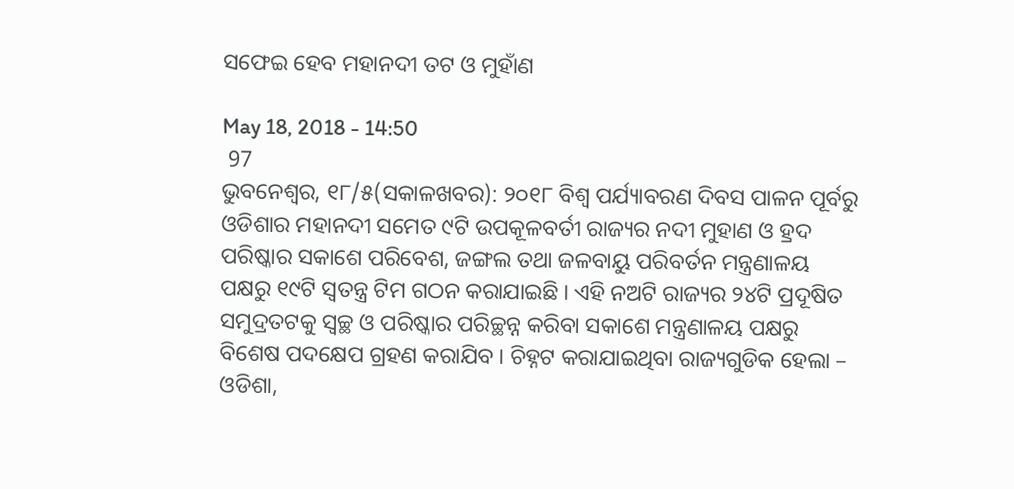ସଫେଇ ହେବ ମହାନଦୀ ତଟ ଓ ମୁହାଁଣ

May 18, 2018 - 14:50
 97
ଭୁବନେଶ୍ୱର, ୧୮/୫(ସକାଳଖବର): ୨୦୧୮ ବିଶ୍ୱ ପର୍ଯ୍ୟାବରଣ ଦିବସ ପାଳନ ପୂର୍ବରୁ ଓଡିଶାର ମହାନଦୀ ସମେତ ୯ଟି ଉପକୂଳବର୍ତୀ ରାଜ୍ୟର ନଦୀ ମୁହାଣ ଓ ହ୍ରଦ ପରିଷ୍କାର ସକାଶେ ପରିବେଶ, ଜଙ୍ଗଲ ତଥା ଜଳବାୟୁ ପରିବର୍ତନ ମନ୍ତ୍ରଣାଳୟ ପକ୍ଷରୁ ୧୯ଟି ସ୍ୱତନ୍ତ୍ର ଟିମ ଗଠନ କରାଯାଇଛି । ଏହି ନଅଟି ରାଜ୍ୟର ୨୪ଟି ପ୍ରଦୂଷିତ ସମୁଦ୍ରତଟକୁ ସ୍ୱଚ୍ଛ ଓ ପରିଷ୍କାର ପରିଚ୍ଛନ୍ନ କରିବା ସକାଶେ ମନ୍ତ୍ରଣାଳୟ ପକ୍ଷରୁ ବିଶେଷ ପଦକ୍ଷେପ ଗ୍ରହଣ କରାଯିବ । ଚିହ୍ନଟ କରାଯାଇଥିବା ରାଜ୍ୟଗୁଡିକ ହେଲା – ଓଡିଶା,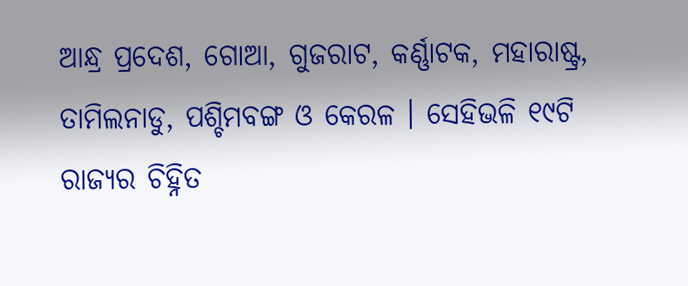ଆନ୍ଧ୍ର ପ୍ରଦେଶ, ଗୋଆ, ଗୁଜରାଟ, କର୍ଣ୍ଣାଟକ, ମହାରାଷ୍ଟ୍ର, ତାମିଲନାଡୁ, ପଶ୍ଚିମବଙ୍ଗ ଓ କେରଳ । ସେହିଭଳି ୧୯ଟି ରାଜ୍ୟର ଚିହ୍ନିତ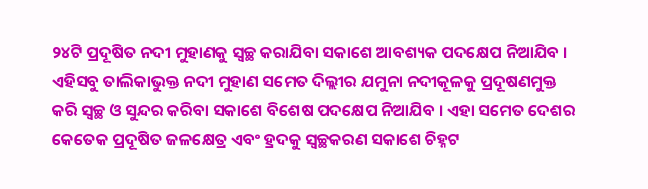୨୪ଟି ପ୍ରଦୂଷିତ ନଦୀ ମୁହାଣକୁ ସ୍ୱଚ୍ଛ କରାଯିବା ସକାଶେ ଆବଶ୍ୟକ ପଦକ୍ଷେପ ନିଆଯିବ । ଏହିସବୁ ତାଲିକାଭୁକ୍ତ ନଦୀ ମୁହାଣ ସମେତ ଦିଲ୍ଲୀର ଯମୁନା ନଦୀକୂଳକୁ ପ୍ରଦୂଷଣମୁକ୍ତ କରି ସ୍ୱଚ୍ଛ ଓ ସୁନ୍ଦର କରିବା ସକାଶେ ବିଶେଷ ପଦକ୍ଷେପ ନିଆଯିବ । ଏହା ସମେତ ଦେଶର କେତେକ ପ୍ରଦୂଷିତ ଜଳକ୍ଷେତ୍ର ଏବଂ ହ୍ରଦକୁ ସ୍ୱଚ୍ଛକରଣ ସକାଶେ ଚିହ୍ନଟ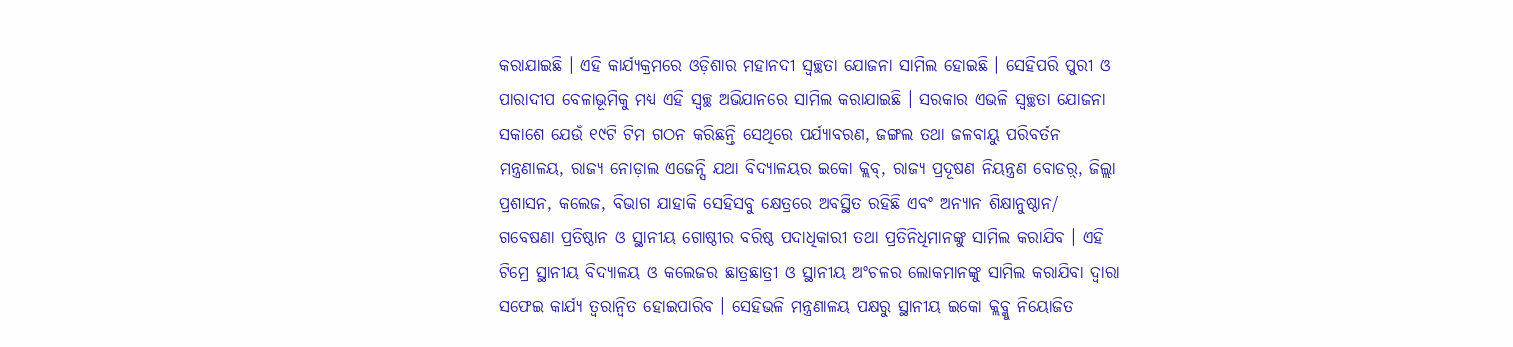କରାଯାଇଛି । ଏହି କାର୍ଯ୍ୟକ୍ରମରେ ଓଡ଼ିଶାର ମହାନଦୀ ସ୍ୱଚ୍ଛତା ଯୋଜନା ସାମିଲ ହୋଇଛି । ସେହିପରି ପୁରୀ ଓ ପାରାଦୀପ ବେଳାଭୂମିକୁ ମଧ୍ୟ ଏହି ସ୍ୱଚ୍ଛ ଅଭିଯାନରେ ସାମିଲ କରାଯାଇଛି । ସରକାର ଏଭଳି ସ୍ୱଚ୍ଛତା ଯୋଜନା ସକାଶେ ଯେଉଁ ୧୯ଟି ଟିମ ଗଠନ କରିଛନ୍ତି ସେଥିରେ ପର୍ଯ୍ୟାବରଣ, ଜଙ୍ଗଲ ତଥା ଜଳବାୟୁ ପରିବର୍ତନ ମନ୍ତ୍ରଣାଳୟ, ରାଜ୍ୟ ନୋଡ଼ାଲ ଏଜେନ୍ସି ଯଥା ବିଦ୍ୟାଳୟର ଇକୋ କ୍ଲବ୍, ରାଜ୍ୟ ପ୍ରଦୂଷଣ ନିୟନ୍ତ୍ରଣ ବୋଡର଼୍, ଜିଲ୍ଲା ପ୍ରଶାସନ, କଲେଜ, ବିଭାଗ ଯାହାକି ସେହିସବୁ କ୍ଷେତ୍ରରେ ଅବସ୍ଥିତ ରହିଛି ଏବଂ ଅନ୍ୟାନ ଶିକ୍ଷାନୁଷ୍ଠାନ/ ଗବେଷଣା ପ୍ରତିଷ୍ଠାନ ଓ ସ୍ଥାନୀୟ ଗୋଷ୍ଠୀର ବରିଷ୍ଠ ପଦାଧିକାରୀ ତଥା ପ୍ରତିନିଧିମାନଙ୍କୁ ସାମିଲ କରାଯିବ । ଏହି ଟିମ୍ରେ ସ୍ଥାନୀୟ ବିଦ୍ୟାଳୟ ଓ କଲେଜର ଛାତ୍ରଛାତ୍ରୀ ଓ ସ୍ଥାନୀୟ ଅଂଚଳର ଲୋକମାନଙ୍କୁ ସାମିଲ କରାଯିବା ଦ୍ୱାରା ସଫେଇ କାର୍ଯ୍ୟ ତ୍ୱରାନ୍ୱିତ ହୋଇପାରିବ । ସେହିଭଳି ମନ୍ତ୍ରଣାଳୟ ପକ୍ଷରୁ ସ୍ଥାନୀୟ ଇକୋ କ୍ଲବ୍କୁ ନିୟୋଜିତ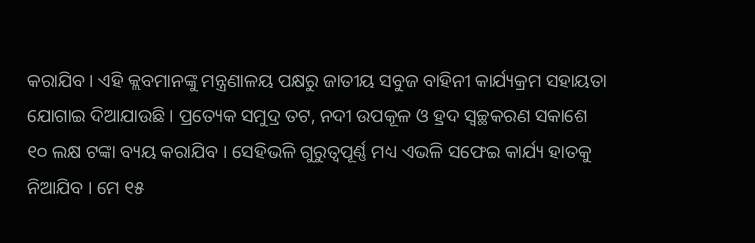କରାଯିବ । ଏହି କ୍ଲବମାନଙ୍କୁ ମନ୍ତ୍ରଣାଳୟ ପକ୍ଷରୁ ଜାତୀୟ ସବୁଜ ବାହିନୀ କାର୍ଯ୍ୟକ୍ରମ ସହାୟତା ଯୋଗାଇ ଦିଆଯାଉଛି । ପ୍ରତ୍ୟେକ ସମୁଦ୍ର ତଟ, ନଦୀ ଉପକୂଳ ଓ ହ୍ରଦ ସ୍ୱଚ୍ଛକରଣ ସକାଶେ ୧୦ ଲକ୍ଷ ଟଙ୍କା ବ୍ୟୟ କରାଯିବ । ସେହିଭଳି ଗୁରୁତ୍ୱପୂର୍ଣ୍ଣ ମଧ୍ୟ ଏଭଳି ସଫେଇ କାର୍ଯ୍ୟ ହାତକୁ ନିଆଯିବ । ମେ ୧୫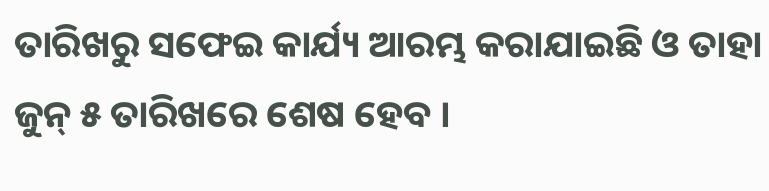ତାରିଖରୁ ସଫେଇ କାର୍ଯ୍ୟ ଆରମ୍ଭ କରାଯାଇଛି ଓ ତାହା ଜୁନ୍ ୫ ତାରିଖରେ ଶେଷ ହେବ ।